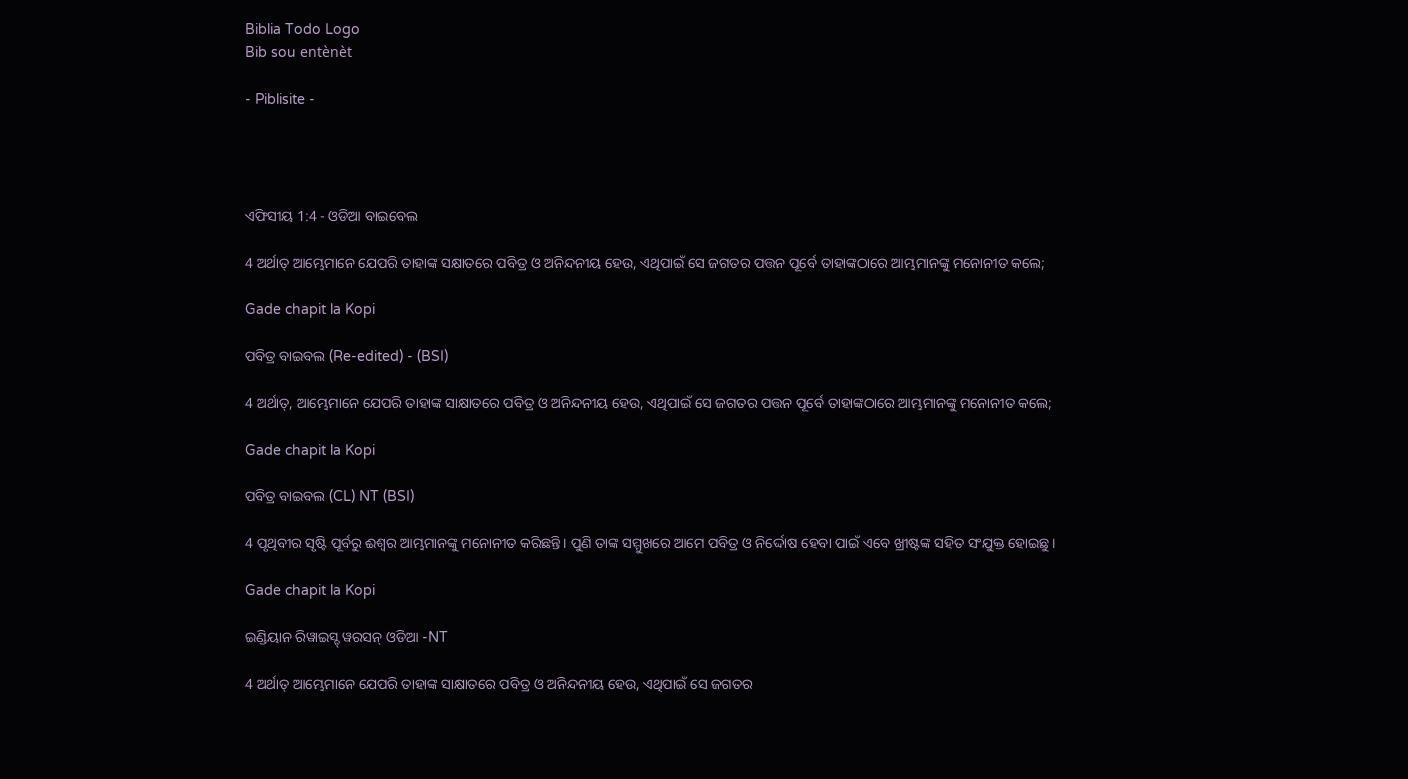Biblia Todo Logo
Bib sou entènèt

- Piblisite -




ଏଫିସୀୟ 1:4 - ଓଡିଆ ବାଇବେଲ

4 ଅର୍ଥାତ୍ ଆମ୍ଭେମାନେ ଯେପରି ତାହାଙ୍କ ସକ୍ଷାତରେ ପବିତ୍ର ଓ ଅନିନ୍ଦନୀୟ ହେଉ, ଏଥିପାଇଁ ସେ ଜଗତର ପତ୍ତନ ପୂର୍ବେ ତାହାଙ୍କଠାରେ ଆମ୍ଭମାନଙ୍କୁ ମନୋନୀତ କଲେ;

Gade chapit la Kopi

ପବିତ୍ର ବାଇବଲ (Re-edited) - (BSI)

4 ଅର୍ଥାତ୍, ଆମ୍ଭେମାନେ ଯେପରି ତାହାଙ୍କ ସାକ୍ଷାତରେ ପବିତ୍ର ଓ ଅନିନ୍ଦନୀୟ ହେଉ, ଏଥିପାଇଁ ସେ ଜଗତର ପତ୍ତନ ପୂର୍ବେ ତାହାଙ୍କଠାରେ ଆମ୍ଭମାନଙ୍କୁ ମନୋନୀତ କଲେ;

Gade chapit la Kopi

ପବିତ୍ର ବାଇବଲ (CL) NT (BSI)

4 ପୃଥିବୀର ସୃଷ୍ଟି ପୂର୍ବରୁ ଈଶ୍ୱର ଆମ୍ଭମାନଙ୍କୁ ମନୋନୀତ କରିଛନ୍ତି। ପୁଣି ତାଙ୍କ ସମ୍ମୁଖରେ ଆମେ ପବିତ୍ର ଓ ନିର୍ଦ୍ଦୋଷ ହେବା ପାଇଁ ଏବେ ଖ୍ରୀଷ୍ଟଙ୍କ ସହିତ ସଂଯୁକ୍ତ ହୋଇଛୁ।

Gade chapit la Kopi

ଇଣ୍ଡିୟାନ ରିୱାଇସ୍ଡ୍ ୱରସନ୍ ଓଡିଆ -NT

4 ଅର୍ଥାତ୍‍ ଆମ୍ଭେମାନେ ଯେପରି ତାହାଙ୍କ ସାକ୍ଷାତରେ ପବିତ୍ର ଓ ଅନିନ୍ଦନୀୟ ହେଉ, ଏଥିପାଇଁ ସେ ଜଗତର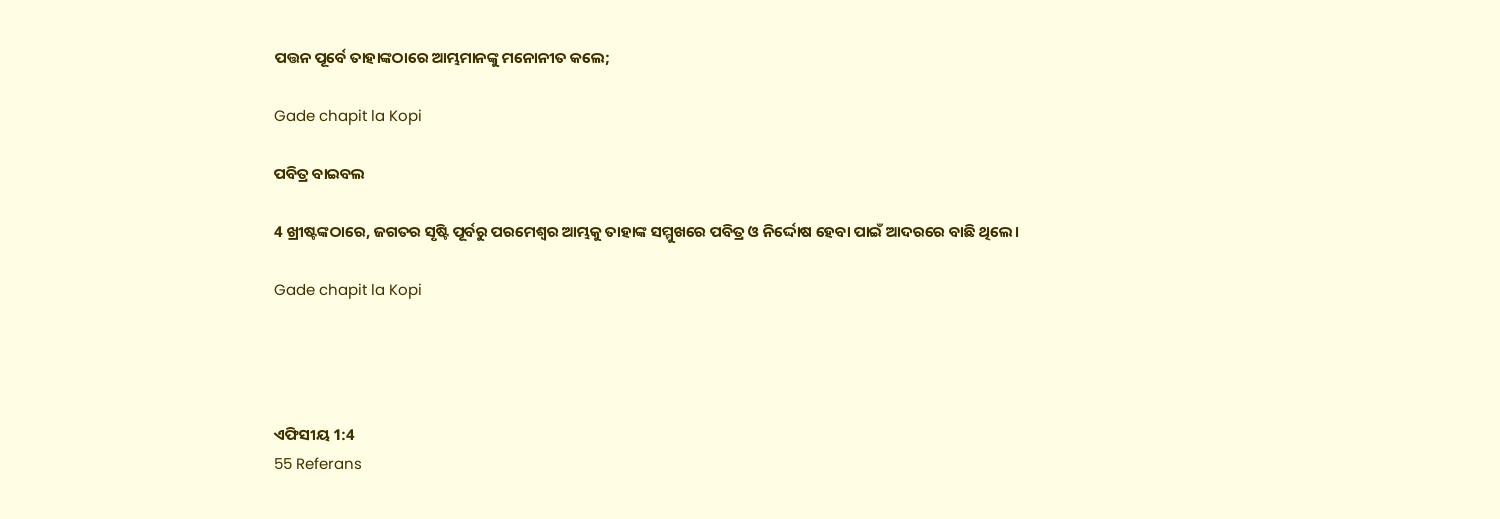ପତ୍ତନ ପୂର୍ବେ ତାହାଙ୍କଠାରେ ଆମ୍ଭମାନଙ୍କୁ ମନୋନୀତ କଲେ;

Gade chapit la Kopi

ପବିତ୍ର ବାଇବଲ

4 ଖ୍ରୀଷ୍ଟଙ୍କଠାରେ, ଜଗତର ସୃଷ୍ଟି ପୂର୍ବରୁ ପରମେଶ୍ୱର ଆମ୍ଭକୁ ତାହାଙ୍କ ସମ୍ମୁଖରେ ପବିତ୍ର ଓ ନିର୍ଦ୍ଦୋଷ ହେବା ପାଇଁ ଆଦରରେ ବାଛି ଥିଲେ।

Gade chapit la Kopi




ଏଫିସୀୟ 1:4
55 Referans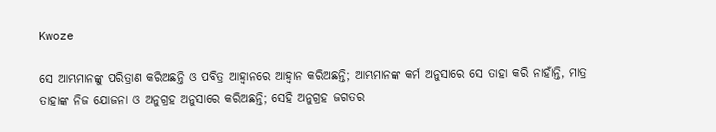Kwoze

ସେ ଆମ୍ଭମାନଙ୍କୁ ପରିତ୍ରାଣ କରିଅଛନ୍ତି ଓ ପବିତ୍ର ଆହ୍ୱାନରେ ଆହ୍ୱାନ କରିଅଛନ୍ତି; ଆମ୍ଭମାନଙ୍କ କର୍ମ ଅନୁସାରେ ସେ ତାହା କରି ନାହାଁନ୍ତି, ମାତ୍ର ତାହାଙ୍କ ନିଜ ଯୋଜନା ଓ ଅନୁଗ୍ରହ ଅନୁସାରେ କରିଅଛନ୍ତି; ସେହି ଅନୁଗ୍ରହ ଜଗତର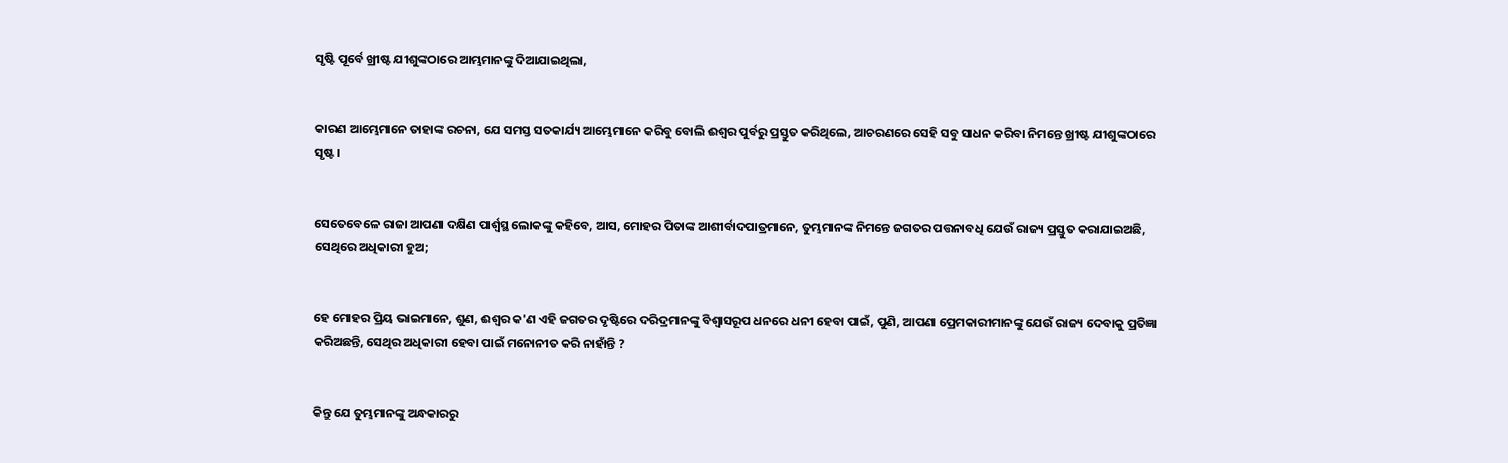ସୃଷ୍ଟି ପୂର୍ବେ ଖ୍ରୀଷ୍ଟ ଯୀଶୁଙ୍କଠାରେ ଆମ୍ଭମାନଙ୍କୁ ଦିଆଯାଇଥିଲା,


କାରଣ ଆମ୍ଭେମାନେ ତାହାଙ୍କ ରଚନା, ଯେ ସମସ୍ତ ସତକାର୍ଯ୍ୟ ଆମ୍ଭେମାନେ କରିବୁ ବୋଲି ଈଶ୍ୱର ପୁର୍ବରୁ ପ୍ରସ୍ତୁତ କରିଥିଲେ, ଆଚରଣରେ ସେହି ସବୁ ସାଧନ କରିବା ନିମନ୍ତେ ଖ୍ରୀଷ୍ଟ ଯୀଶୁଙ୍କଠାରେ ସୃଷ୍ଟ ।


ସେତେବେଳେ ରାଜା ଆପଣା ଦକ୍ଷିଣ ପାର୍ଶ୍ୱସ୍ଥ ଲୋକଙ୍କୁ କହିବେ, ଆସ, ମୋହର ପିତାଙ୍କ ଆଶୀର୍ବାଦପାତ୍ରମାନେ, ତୁମ୍ଭମାନଙ୍କ ନିମନ୍ତେ ଜଗତର ପତ୍ତନାବଧି ଯେଉଁ ରାଜ୍ୟ ପ୍ରସ୍ତୁତ କରାଯାଇଅଛି, ସେଥିରେ ଅଧିକାରୀ ହୁଅ;


ହେ ମୋହର ପ୍ରିୟ ଭାଇମାନେ, ଶୁଣ, ଈଶ୍ୱର କ'ଣ ଏହି ଜଗତର ଦୃଷ୍ଟିରେ ଦରିଦ୍ରମାନଙ୍କୁ ବିଶ୍ୱାସରୂପ ଧନରେ ଧନୀ ହେବା ପାଇଁ, ପୁଣି, ଆପଣା ପ୍ରେମକାରୀମାନଙ୍କୁ ଯେଉଁ ରାଜ୍ୟ ଦେବାକୁ ପ୍ରତିଜ୍ଞା କରିଅଛନ୍ତି, ସେଥିର ଅଧିକାରୀ ହେବା ପାଇଁ ମନୋନୀତ କରି ନାହାଁନ୍ତି ?


କିନ୍ତୁ ଯେ ତୁମ୍ଭମାନଙ୍କୁ ଅନ୍ଧକାରରୁ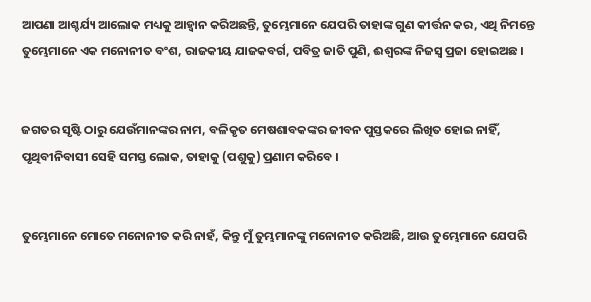ଆପଣା ଆଶ୍ଚର୍ଯ୍ୟ ଆଲୋକ ମଧ୍ୟକୁ ଆହ୍ୱାନ କରିଅଛନ୍ତି, ତୁମ୍ଭେମାନେ ଯେପରି ତାହାଙ୍କ ଗୁଣ କୀର୍ତ୍ତନ କର, ଏଥି ନିମନ୍ତେ ତୁମ୍ଭେମାନେ ଏକ ମନୋନୀତ ବଂଶ, ରାଜକୀୟ ଯାଜକବର୍ଗ, ପବିତ୍ର ଜାତି ପୁଣି, ଈଶ୍ୱରଙ୍କ ନିଜସ୍ୱ ପ୍ରଜା ହୋଇଅଛ ।


ଜଗତର ସୃଷ୍ଟି ଠାରୁ ଯେଉଁମାନଙ୍କର ନାମ, ବଳିକୃତ ମେଷଶାବକଙ୍କର ଜୀବନ ପୁସ୍ତକରେ ଲିଖିତ ହୋଇ ନାହିଁ, ପୃଥିବୀନିବାସୀ ସେହି ସମସ୍ତ ଲୋକ, ତାହାକୁ (ପଶୁକୁ) ପ୍ରଣାମ କରିବେ ।


ତୁମ୍ଭେମାନେ ମୋତେ ମନୋନୀତ କରି ନାହଁ, କିନ୍ତୁ ମୁଁ ତୁମ୍ଭମାନଙ୍କୁ ମନୋନୀତ କରିଅଛି, ଆଉ ତୁମ୍ଭେମାନେ ଯେପରି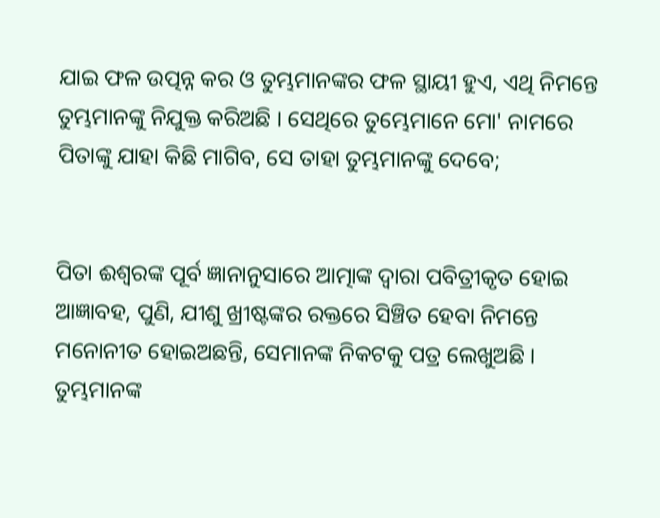ଯାଇ ଫଳ ଉତ୍ପନ୍ନ କର ଓ ତୁମ୍ଭମାନଙ୍କର ଫଳ ସ୍ଥାୟୀ ହୁଏ, ଏଥି ନିମନ୍ତେ ତୁମ୍ଭମାନଙ୍କୁ ନିଯୁକ୍ତ କରିଅଛି । ସେଥିରେ ତୁମ୍ଭେମାନେ ମୋ' ନାମରେ ପିତାଙ୍କୁ ଯାହା କିଛି ମାଗିବ, ସେ ତାହା ତୁମ୍ଭମାନଙ୍କୁ ଦେବେ;


ପିତା ଈଶ୍ୱରଙ୍କ ପୂର୍ବ ଜ୍ଞାନାନୁସାରେ ଆତ୍ମାଙ୍କ ଦ୍ୱାରା ପବିତ୍ରୀକୃତ ହୋଇ ଆଜ୍ଞାବହ, ପୁଣି, ଯୀଶୁ ଖ୍ରୀଷ୍ଟଙ୍କର ରକ୍ତରେ ସିଞ୍ଚିତ ହେବା ନିମନ୍ତେ ମନୋନୀତ ହୋଇଅଛନ୍ତି, ସେମାନଙ୍କ ନିକଟକୁ ପତ୍ର ଲେଖୁଅଛି । ତୁମ୍ଭମାନଙ୍କ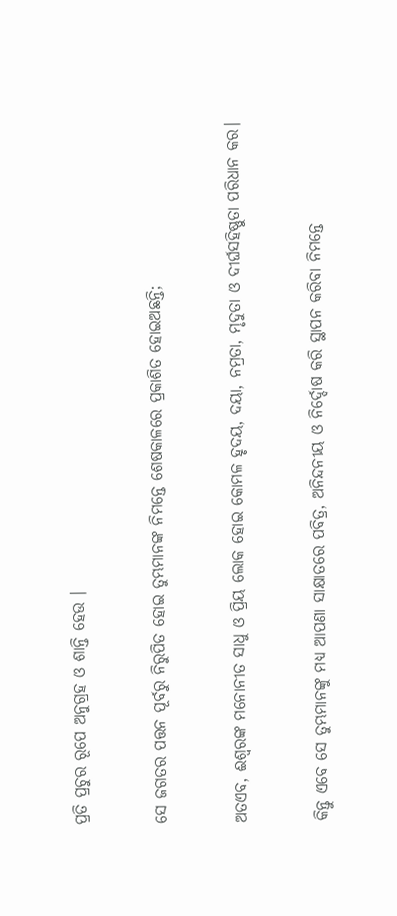ପ୍ରତି ପ୍ରଚୁର ରୂପେ ଅନୁଗ୍ରହ ଓ ଶାନ୍ତି ହେଉ ।


ସେ ଜଗତର ପତ୍ତନ ପୂର୍ବରୁ ନିରୁପିତ ହୋଇ ତୁମ୍ଭମାନଙ୍କ ନିମନ୍ତେ ଶେଷକାଳରେ ପ୍ରକାଶିତ ହୋଇଅଛନ୍ତି;


ଅତଏବ, ଈଶ୍ୱରଙ୍କ ମନୋନୀତ ସାଧୁ ଓ ପ୍ରିୟ ଲୋକ ହୋଇ କୋମଳ ହୃଦୟ, ଦୟା, ନମ୍ରତା, ମୃଦୁତା ଓ ଦୀର୍ଘସହିଷ୍ଣୁତା ପରିଧାନ କର।


କିନ୍ତୁ ଏବେ ସେ ତୁମ୍ଭମାନଙ୍କୁ ମଧ୍ୟ ଆପଣା ସାକ୍ଷାତରେ ପବିତ୍ର, ଅନିନ୍ଦନୀୟ ଓ ନିର୍ଦ୍ଦୋଷ କରି ସ୍ଥାପନ କରିବା ନିମନ୍ତେ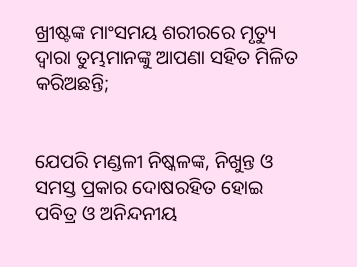ଖ୍ରୀଷ୍ଟଙ୍କ ମାଂସମୟ ଶରୀରରେ ମୃତ୍ୟୁ ଦ୍ୱାରା ତୁମ୍ଭମାନଙ୍କୁ ଆପଣା ସହିତ ମିଳିତ କରିଅଛନ୍ତି;


ଯେପରି ମଣ୍ଡଳୀ ନିଷ୍କଳଙ୍କ, ନିଖୁନ୍ତ ଓ ସମସ୍ତ ପ୍ରକାର ଦୋଷରହିତ ହୋଇ ପବିତ୍ର ଓ ଅନିନ୍ଦନୀୟ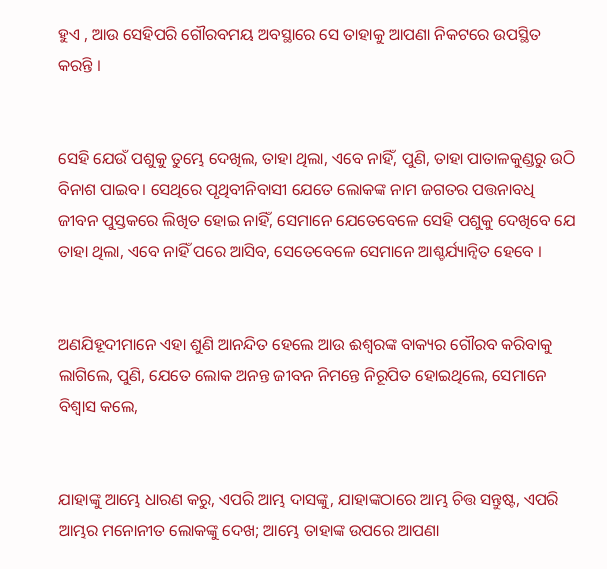ହୁଏ , ଆଉ ସେହିପରି ଗୌରବମୟ ଅବସ୍ଥାରେ ସେ ତାହାକୁ ଆପଣା ନିକଟରେ ଉପସ୍ଥିତ କରନ୍ତି ।


ସେହି ଯେଉଁ ପଶୁକୁ ତୁମ୍ଭେ ଦେଖିଲ, ତାହା ଥିଲା, ଏବେ ନାହିଁ, ପୁଣି, ତାହା ପାତାଳକୁଣ୍ଡରୁ ଉଠି ବିନାଶ ପାଇବ। ସେଥିରେ ପୃଥିବୀନିବାସୀ ଯେତେ ଲୋକଙ୍କ ନାମ ଜଗତର ପତ୍ତନାବଧି ଜୀବନ ପୁସ୍ତକରେ ଲିଖିତ ହୋଇ ନାହିଁ, ସେମାନେ ଯେତେବେଳେ ସେହି ପଶୁକୁ ଦେଖିବେ ଯେ ତାହା ଥିଲା, ଏବେ ନାହିଁ ପରେ ଆସିବ, ସେତେବେଳେ ସେମାନେ ଆଶ୍ଚର୍ଯ୍ୟାନ୍ୱିତ ହେବେ ।


ଅଣଯିହୂଦୀମାନେ ଏହା ଶୁଣି ଆନନ୍ଦିତ ହେଲେ ଆଉ ଈଶ୍ୱରଙ୍କ ବାକ୍ୟର ଗୌରବ କରିବାକୁ ଲାଗିଲେ, ପୁଣି, ଯେତେ ଲୋକ ଅନନ୍ତ ଜୀବନ ନିମନ୍ତେ ନିରୂପିତ ହୋଇଥିଲେ, ସେମାନେ ବିଶ୍ୱାସ କଲେ,


ଯାହାଙ୍କୁ ଆମ୍ଭେ ଧାରଣ କରୁ, ଏପରି ଆମ୍ଭ ଦାସଙ୍କୁ, ଯାହାଙ୍କଠାରେ ଆମ୍ଭ ଚିତ୍ତ ସନ୍ତୁଷ୍ଟ, ଏପରି ଆମ୍ଭର ମନୋନୀତ ଲୋକଙ୍କୁ ଦେଖ; ଆମ୍ଭେ ତାହାଙ୍କ ଉପରେ ଆପଣା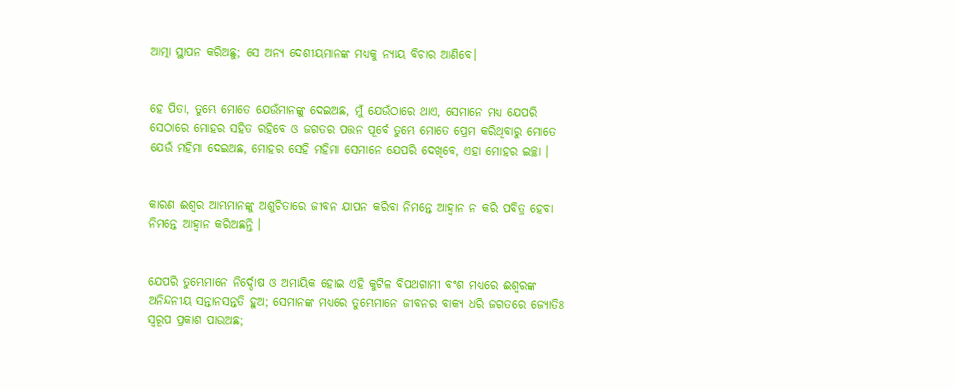ଆତ୍ମା ସ୍ଥାପନ କରିଅଛୁ; ସେ ଅନ୍ୟ ଦେଶୀୟମାନଙ୍କ ମଧ୍ୟକୁ ନ୍ୟାୟ ବିଚାର ଆଣିବେ।


ହେ ପିତା, ତୁମ୍ଭେ ମୋତେ ଯେଉଁମାନଙ୍କୁ ଦେଇଅଛ, ମୁଁ ଯେଉଁଠାରେ ଥାଏ, ସେମାନେ ମଧ୍ୟ ଯେପରି ସେଠାରେ ମୋହର ସହିତ ରହିବେ ଓ ଜଗତର ପତ୍ତନ ପୂର୍ବେ ତୁମ୍ଭେ ମୋତେ ପ୍ରେମ କରିଥିବାରୁ ମୋତେ ଯେଉଁ ମହିମା ଦେଇଅଛ, ମୋହର ସେହି ମହିମା ସେମାନେ ଯେପରି ଦେଖିବେ, ଏହା ମୋହର ଇଚ୍ଛା ।


କାରଣ ଈଶ୍ୱର ଆମ୍ଭମାନଙ୍କୁ ଅଶୁଚିତାରେ ଜୀବନ ଯାପନ କରିବା ନିମନ୍ତେ ଆହ୍ୱାନ ନ କରି ପବିତ୍ର ହେବା ନିମନ୍ତେ ଆହ୍ୱାନ କରିଅଛନ୍ତି ।


ଯେପରି ତୁମ୍ଭେମାନେ ନିର୍ଦ୍ଦୋଷ ଓ ଅମାୟିକ ହୋଇ ଏହି କୁଟିଳ ବିପଥଗାମୀ ବଂଶ ମଧ୍ୟରେ ଈଶ୍ୱରଙ୍କ ଅନିନ୍ଦନୀୟ ସନ୍ତାନସନ୍ତତି ହୁଅ; ସେମାନଙ୍କ ମଧ୍ୟରେ ତୁମ୍ଭେମାନେ ଜୀବନର ବାକ୍ୟ ଧରି ଜଗତରେ ଜ୍ୟୋତିଃ ସ୍ୱରୂପ ପ୍ରକାଶ ପାଉଅଛ;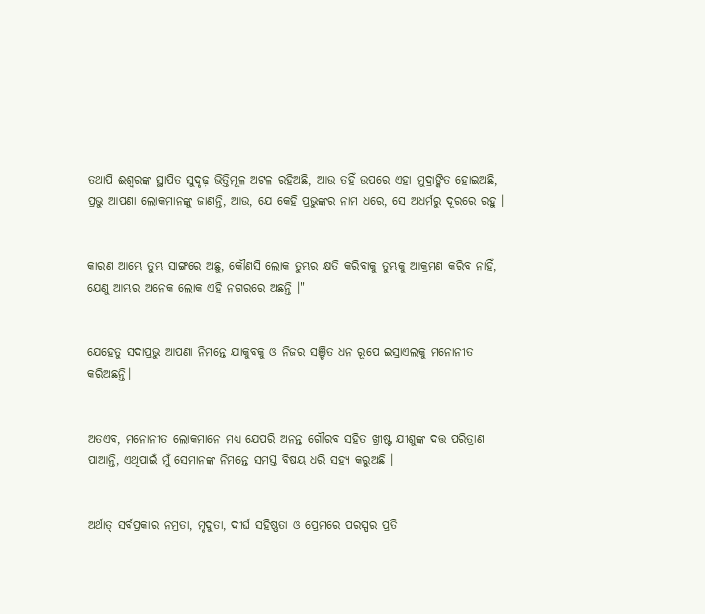ତଥାପି ଈଶ୍ୱରଙ୍କ ସ୍ଥାପିତ ସୁଦୃଢ଼ ଭିତ୍ତିମୂଳ ଅଟଳ ରହିଅଛି, ଆଉ ତହିଁ ଉପରେ ଏହା ମୁଦ୍ରାଙ୍କିତ ହୋଇଅଛି, ପ୍ରଭୁ ଆପଣା ଲୋକମାନଙ୍କୁ ଜାଣନ୍ତି, ଆଉ, ଯେ କେହି ପ୍ରଭୁଙ୍କର ନାମ ଧରେ, ସେ ଅଧର୍ମରୁ ଦୂରରେ ରହୁ ।


କାରଣ ଆମ୍ଭେ ତୁମ୍ଭ ସାଙ୍ଗରେ ଅଛୁ, କୌଣସି ଲୋକ ତୁମ୍ଭର କ୍ଷତି କରିବାକୁ ତୁମ୍ଭକୁ ଆକ୍ରମଣ କରିବ ନାହିଁ, ଯେଣୁ ଆମ୍ଭର ଅନେକ ଲୋକ ଏହି ନଗରରେ ଅଛନ୍ତି ।"


ଯେହେତୁ ସଦାପ୍ରଭୁ ଆପଣା ନିମନ୍ତେ ଯାକୁବକୁ ଓ ନିଜର ସଞ୍ଚିତ ଧନ ରୂପେ ଇସ୍ରାଏଲକୁ ମନୋନୀତ କରିଅଛନ୍ତି।


ଅତଏବ, ମନୋନୀତ ଲୋକମାନେ ମଧ୍ୟ ଯେପରି ଅନନ୍ତ ଗୌରବ ସହିତ ଖ୍ରୀଷ୍ଟ ଯୀଶୁଙ୍କ ଦତ୍ତ ପରିତ୍ରାଣ ପାଆନ୍ତି, ଏଥିପାଇଁ ମୁଁ ସେମାନଙ୍କ ନିମନ୍ତେ ସମସ୍ତ ବିଷୟ ଧରି ସହ୍ୟ କରୁଅଛି ।


ଅର୍ଥାତ୍ ସର୍ବପ୍ରକାର ନମ୍ରତା, ମୃଦୁତା, ଦୀର୍ଘ ସହିଷ୍ଣତା ଓ ପ୍ରେମରେ ପରସ୍ପର ପ୍ରତି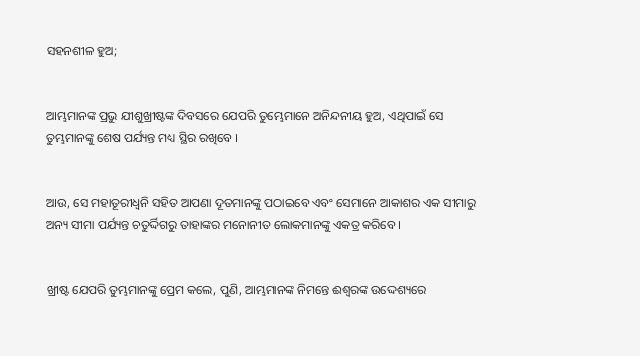ସହନଶୀଳ ହୁଅ;


ଆମ୍ଭମାନଙ୍କ ପ୍ରଭୁ ଯୀଶୁଖ୍ରୀଷ୍ଟଙ୍କ ଦିବସରେ ଯେପରି ତୁମ୍ଭେମାନେ ଅନିନ୍ଦନୀୟ ହୁଅ, ଏଥିପାଇଁ ସେ ତୁମ୍ଭମାନଙ୍କୁ ଶେଷ ପର୍ଯ୍ୟନ୍ତ ମଧ୍ୟ ସ୍ଥିର ରଖିବେ ।


ଆଉ, ସେ ମହାତୂରୀଧ୍ୱନି ସହିତ ଆପଣା ଦୂତମାନଙ୍କୁ ପଠାଇବେ ଏବଂ ସେମାନେ ଆକାଶର ଏକ ସୀମାରୁ ଅନ୍ୟ ସୀମା ପର୍ଯ୍ୟନ୍ତ ଚତୁର୍ଦ୍ଦିଗରୁ ତାହାଙ୍କର ମନୋନୀତ ଲୋକମାନଙ୍କୁ ଏକତ୍ର କରିବେ ।


ଖ୍ରୀଷ୍ଟ ଯେପରି ତୁମ୍ଭମାନଙ୍କୁ ପ୍ରେମ କଲେ, ପୁଣି, ଆମ୍ଭମାନଙ୍କ ନିମନ୍ତେ ଈଶ୍ୱରଙ୍କ ଉଦ୍ଦେଶ୍ୟରେ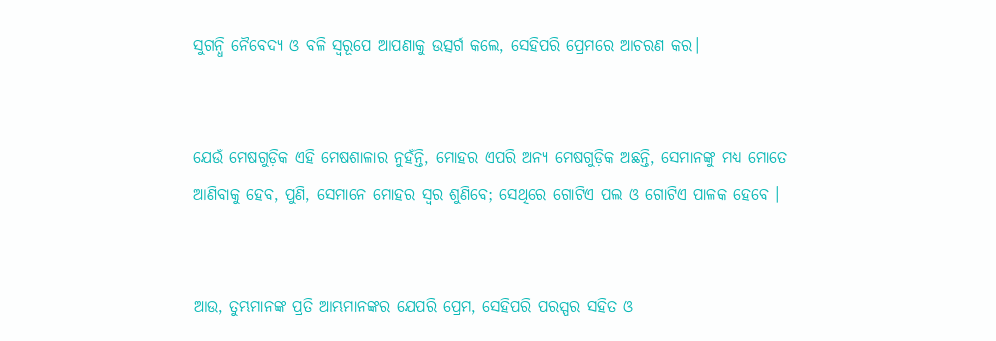ସୁଗନ୍ଧି ନୈବେଦ୍ୟ ଓ ବଳି ସ୍ଵରୂପେ ଆପଣାକୁ ଉତ୍ସର୍ଗ କଲେ, ସେହିପରି ପ୍ରେମରେ ଆଚରଣ କର।


ଯେଉଁ ମେଷଗୁଡ଼ିକ ଏହି ମେଷଶାଳାର ନୁହଁନ୍ତି, ମୋହର ଏପରି ଅନ୍ୟ ମେଷଗୁଡ଼ିକ ଅଛନ୍ତି, ସେମାନଙ୍କୁ ମଧ୍ୟ ମୋତେ ଆଣିବାକୁ ହେବ, ପୁଣି, ସେମାନେ ମୋହର ସ୍ୱର ଶୁଣିବେ; ସେଥିରେ ଗୋଟିଏ ପଲ ଓ ଗୋଟିଏ ପାଳକ ହେବେ ।


ଆଉ, ତୁମ୍ଭମାନଙ୍କ ପ୍ରତି ଆମ୍ଭମାନଙ୍କର ଯେପରି ପ୍ରେମ, ସେହିପରି ପରସ୍ପର ସହିତ ଓ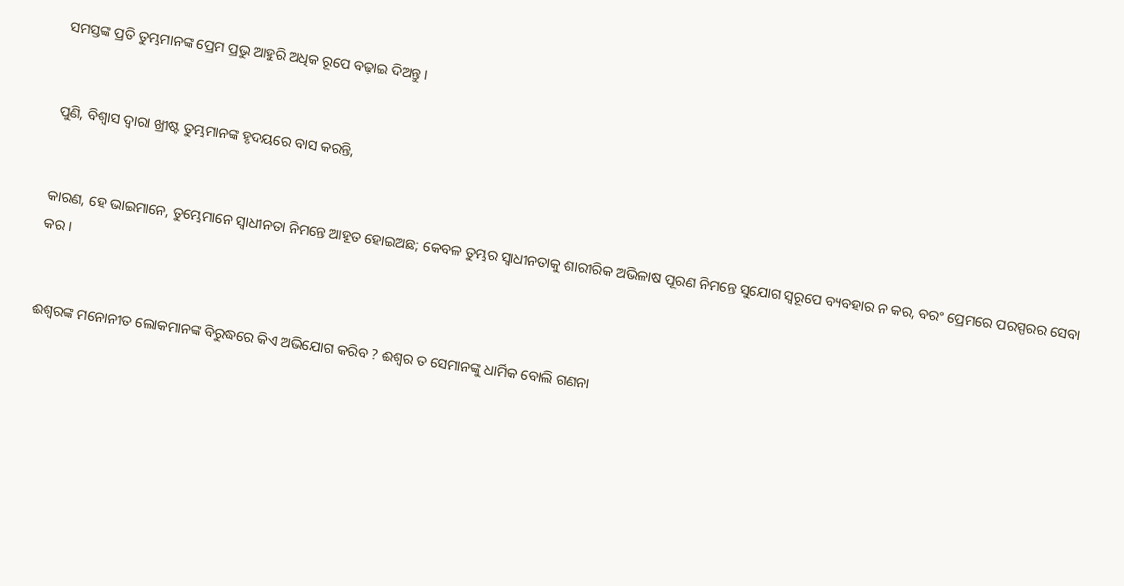ସମସ୍ତଙ୍କ ପ୍ରତି ତୁମ୍ଭମାନଙ୍କ ପ୍ରେମ ପ୍ରଭୁ ଆହୁରି ଅଧିକ ରୂପେ ବଢ଼ାଇ ଦିଅନ୍ତୁ ।


ପୁଣି, ବିଶ୍ୱାସ ଦ୍ୱାରା ଖ୍ରୀଷ୍ଟ ତୁମ୍ଭମାନଙ୍କ ହୃଦୟରେ ବାସ କରନ୍ତି,


କାରଣ, ହେ ଭାଇମାନେ, ତୁମ୍ଭେମାନେ ସ୍ୱାଧୀନତା ନିମନ୍ତେ ଆହୂତ ହୋଇଅଛ; କେବଳ ତୁମ୍ଭର ସ୍ୱାଧୀନତାକୁ ଶାରୀରିକ ଅଭିଳାଷ ପୂରଣ ନିମନ୍ତେ ସୁଯୋଗ ସ୍ୱରୂପେ ବ୍ୟବହାର ନ କର, ବରଂ ପ୍ରେମରେ ପରସ୍ପରର ସେବା କର ।


ଈଶ୍ୱରଙ୍କ ମନୋନୀତ ଲୋକମାନଙ୍କ ବିରୁଦ୍ଧରେ କିଏ ଅଭିଯୋଗ କରିବ ? ଈଶ୍ୱର ତ ସେମାନଙ୍କୁ ଧାର୍ମିକ ବୋଲି ଗଣନା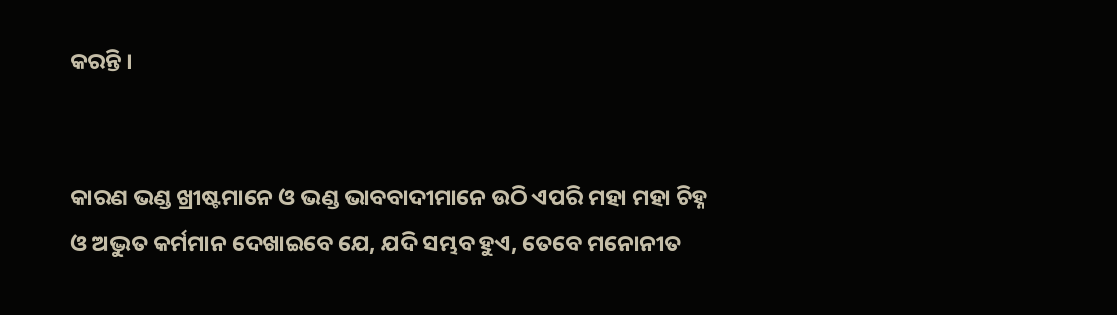କରନ୍ତି ।


କାରଣ ଭଣ୍ଡ ଖ୍ରୀଷ୍ଟମାନେ ଓ ଭଣ୍ଡ ଭାବବାଦୀମାନେ ଉଠି ଏପରି ମହା ମହା ଚିହ୍ନ ଓ ଅଦ୍ଭୁତ କର୍ମମାନ ଦେଖାଇବେ ଯେ, ଯଦି ସମ୍ଭବ ହୁଏ, ତେବେ ମନୋନୀତ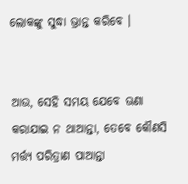ଲୋକଙ୍କୁ ସୁଦ୍ଧା ଭ୍ରାନ୍ତ କରିବେ ।


ଆଉ, ସେହି ସମୟ ଯେବେ ଊଣା କରାଯାଇ ନ ଥାଆନ୍ତା, ତେବେ କୌଣସି ମର୍ତ୍ତ୍ୟ ପରିତ୍ରାଣ ପାଆନ୍ତା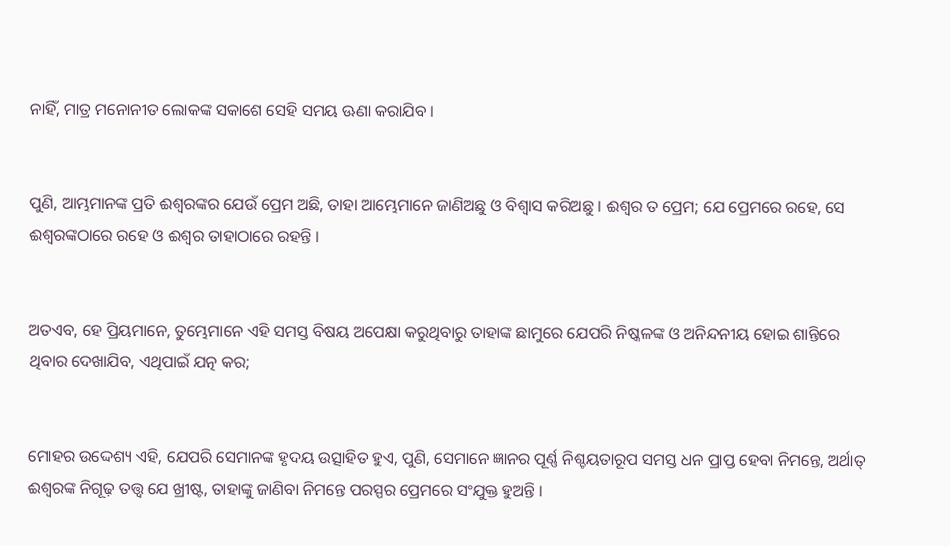ନାହିଁ, ମାତ୍ର ମନୋନୀତ ଲୋକଙ୍କ ସକାଶେ ସେହି ସମୟ ଊଣା କରାଯିବ ।


ପୁଣି, ଆମ୍ଭମାନଙ୍କ ପ୍ରତି ଈଶ୍ୱରଙ୍କର ଯେଉଁ ପ୍ରେମ ଅଛି, ତାହା ଆମ୍ଭେମାନେ ଜାଣିଅଛୁ ଓ ବିଶ୍ୱାସ କରିଅଛୁ । ଈଶ୍ୱର ତ ପ୍ରେମ; ଯେ ପ୍ରେମରେ ରହେ, ସେ ଈଶ୍ୱରଙ୍କଠାରେ ରହେ ଓ ଈଶ୍ୱର ତାହାଠାରେ ରହନ୍ତି ।


ଅତଏବ, ହେ ପ୍ରିୟମାନେ, ତୁମ୍ଭେମାନେ ଏହି ସମସ୍ତ ବିଷୟ ଅପେକ୍ଷା କରୁଥିବାରୁ ତାହାଙ୍କ ଛାମୁରେ ଯେପରି ନିଷ୍କଳଙ୍କ ଓ ଅନିନ୍ଦନୀୟ ହୋଇ ଶାନ୍ତିରେ ଥିବାର ଦେଖାଯିବ, ଏଥିପାଇଁ ଯତ୍ନ କର;


ମୋହର ଉଦ୍ଦେଶ୍ୟ ଏହି, ଯେପରି ସେମାନଙ୍କ ହୃଦୟ ଉତ୍ସାହିତ ହୁଏ, ପୁଣି, ସେମାନେ ଜ୍ଞାନର ପୂର୍ଣ୍ଣ ନିଶ୍ଚୟତାରୂପ ସମସ୍ତ ଧନ ପ୍ରାପ୍ତ ହେବା ନିମନ୍ତେ, ଅର୍ଥାତ୍‍ ଈଶ୍ୱରଙ୍କ ନିଗୂଢ଼ ତତ୍ତ୍ୱ ଯେ ଖ୍ରୀଷ୍ଟ, ତାହାଙ୍କୁ ଜାଣିବା ନିମନ୍ତେ ପରସ୍ପର ପ୍ରେମରେ ସଂଯୁକ୍ତ ହୁଅନ୍ତି ।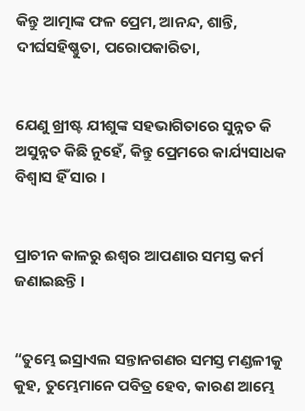କିନ୍ତୁ ଆତ୍ମାଙ୍କ ଫଳ ପ୍ରେମ, ଆନନ୍ଦ, ଶାନ୍ତି, ଦୀର୍ଘସହିଷ୍ଣୁତା, ପରୋପକାରିତା,


ଯେଣୁ ଖ୍ରୀଷ୍ଟ ଯୀଶୁଙ୍କ ସହଭାଗିତାରେ ସୁନ୍ନତ କି ଅସୁନ୍ନତ କିଛି ନୁହେଁ, କିନ୍ତୁ ପ୍ରେମରେ କାର୍ଯ୍ୟସାଧକ ବିଶ୍ୱାସ ହିଁ ସାର ।


ପ୍ରାଚୀନ କାଳରୁ ଈଶ୍ୱର ଆପଣାର ସମସ୍ତ କର୍ମ ଜଣାଇଛନ୍ତି ।


“ତୁମ୍ଭେ ଇସ୍ରାଏଲ ସନ୍ତାନଗଣର ସମସ୍ତ ମଣ୍ଡଳୀକୁ କୁହ, ତୁମ୍ଭେମାନେ ପବିତ୍ର ହେବ, କାରଣ ଆମ୍ଭେ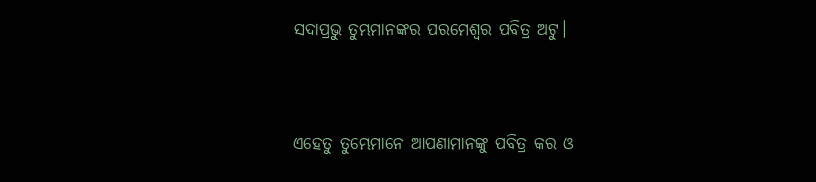ସଦାପ୍ରଭୁ ତୁମ୍ଭମାନଙ୍କର ପରମେଶ୍ୱର ପବିତ୍ର ଅଟୁ।


ଏହେତୁ ତୁମ୍ଭେମାନେ ଆପଣାମାନଙ୍କୁ ପବିତ୍ର କର ଓ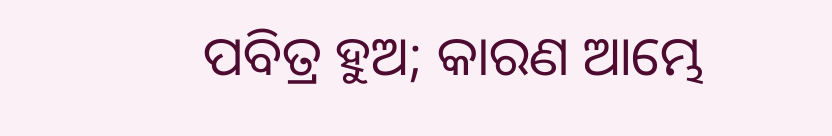ପବିତ୍ର ହୁଅ; କାରଣ ଆମ୍ଭେ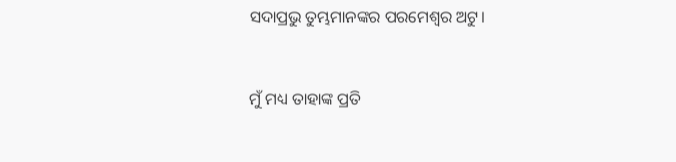ସଦାପ୍ରଭୁ ତୁମ୍ଭମାନଙ୍କର ପରମେଶ୍ୱର ଅଟୁ।


ମୁଁ ମଧ୍ୟ ତାହାଙ୍କ ପ୍ରତି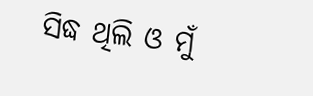ସିଦ୍ଧ ଥିଲି ଓ ମୁଁ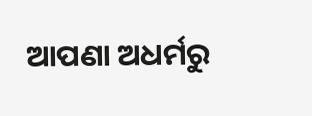ଆପଣା ଅଧର୍ମରୁ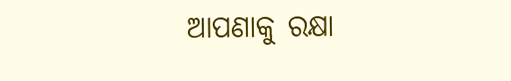ଆପଣାକୁ ରକ୍ଷା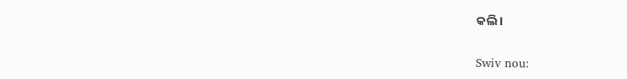କଲି।


Swiv nou: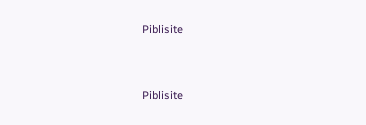Piblisite


Piblisite